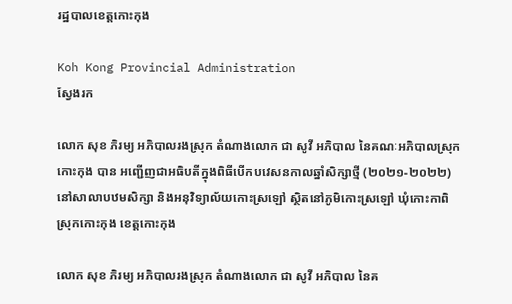រដ្ឋបាលខេត្តកោះកុង

Koh Kong Provincial Administration
ស្វែងរក

លោក សុខ ភិរម្យ អភិបាលរងស្រុក តំណាងលោក ជា សូវី អភិបាល នៃគណៈអភិបាលស្រុកកោះកុង បាន អញ្ជើញជាអធិបតីក្នុងពិធីបើកបវេសនកាលឆ្នាំសិក្សាថ្មី (២០២១-២០២២) នៅសាលាបឋមសិក្សា និងអនុវិទ្យាល័យកោះស្រឡៅ ស្ថិតនៅភូមិកោះស្រឡៅ ឃុំកោះកាពិ ស្រុកកោះកុង ខេត្តកោះកុង

លោក សុខ ភិរម្យ អភិបាលរងស្រុក តំណាងលោក ជា សូវី អភិបាល នៃគ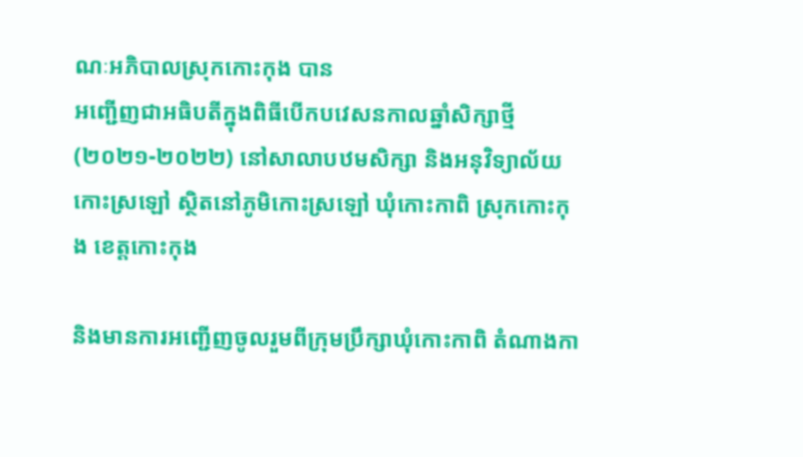ណៈអភិបាលស្រុកកោះកុង បាន
អញ្ជើញជាអធិបតីក្នុងពិធីបើកបវេសនកាលឆ្នាំសិក្សាថ្មី (២០២១-២០២២) នៅសាលាបឋមសិក្សា និងអនុវិទ្យាល័យកោះស្រឡៅ ស្ថិតនៅភូមិកោះស្រឡៅ ឃុំកោះកាពិ ស្រុកកោះកុង ខេត្តកោះកុង

និងមានការអញ្ជើញចូលរួមពីក្រុមប្រឹក្សាឃុំកោះកាពិ តំណាងកា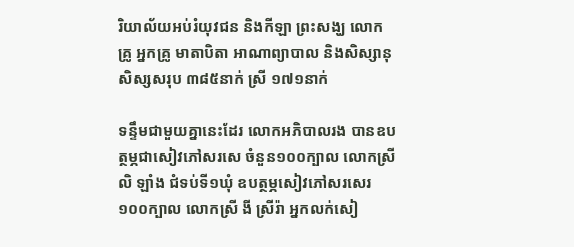រិយាល័យអប់រំយុវជន និងកីឡា ព្រះសង្ឃ លោកគ្រូ អ្នកគ្រូ មាតាបិតា អាណាព្យាបាល និងសិស្សានុសិស្សសរុប ៣៨៥នាក់ ស្រី ១៧១នាក់

ទន្ទឹមជាមួយគ្នានេះដែរ លោកអភិបាលរង បានឧបត្ថម្ភជាសៀវភៅសរសេ ចំនួន១០០ក្បាល លោកស្រី លិ ឡាំង ជំទប់ទី១ឃុំ ឧបត្ថម្ភសៀវភៅសរសេរ ១០០ក្បាល លោកស្រី ងី ស្រីរ៉ា អ្នកលក់សៀ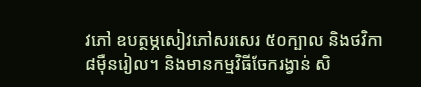វភៅ ឧបត្ថម្ភសៀវភៅសរសេរ ៥០ក្បាល និងថវិកា ៨ម៉ឺនរៀល។ និងមានកម្មវិធីចែករង្វាន់ សិ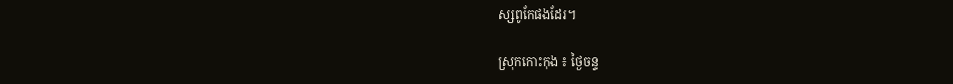ស្សពូកែផងដែរ។

ស្រុកកោះកុង ៖ ថ្ងៃចន្ទ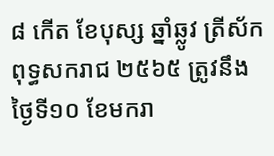៨ កើត ខែបុស្ស ឆ្នាំឆ្លូវ ត្រីស័ក ពុទ្ធសករាជ ២៥៦៥ ត្រូវនឹងថ្ងៃទី១០ ខែមករា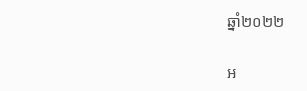ឆ្នាំ២០២២

អ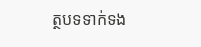ត្ថបទទាក់ទង